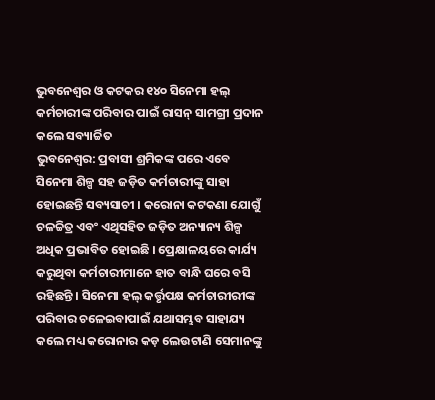ଭୁବନେଶ୍ୱର ଓ କଟକର ୧୪୦ ସିନେମା ହଲ୍ କର୍ମଚାରୀଙ୍କ ପରିବାର ପାଇଁ ରାସନ୍ ସାମଗ୍ରୀ ପ୍ରଦାନ କଲେ ସବ୍ୟାର୍ଚ୍ଚିତ
ଭୁବନେଶ୍ୱର: ପ୍ରବାସୀ ଶ୍ରମିକଙ୍କ ପରେ ଏବେ ସିନେମା ଶିଳ୍ପ ସହ ଜଡ଼ିତ କର୍ମଚାରୀଙ୍କୁ ସାହା ହୋଇଛନ୍ତି ସବ୍ୟସାଚୀ । କରୋନା କଟକଣା ଯୋଗୁଁ ଚଳଚ୍ଚିତ୍ର ଏବଂ ଏଥିସହିତ ଜଡ଼ିତ ଅନ୍ୟାନ୍ୟ ଶିଳ୍ପ ଅଧିକ ପ୍ରଭାବିତ ହୋଇଛି । ପ୍ରେକ୍ଷାଳୟରେ କାର୍ଯ୍ୟ କରୁଥିବା କର୍ମଚାରୀମାନେ ହାତ ବାନ୍ଧି ଘରେ ବସି ରହିଛନ୍ତି । ସିନେମା ହଲ୍ କର୍ତ୍ତୃପକ୍ଷ କର୍ମଚାରୀରୀଙ୍କ ପରିବାର ଚଳେଇବାପାଇଁ ଯଥାସମ୍ଭବ ସାହାଯ୍ୟ କଲେ ମଧ୍ୟ କରୋନାର କଡ଼ ଲେଉଟାଣି ସେମାନଙ୍କୁ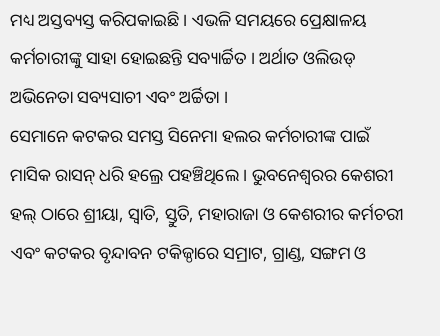ମଧ୍ୟ ଅସ୍ତବ୍ୟସ୍ତ କରିପକାଇଛି । ଏଭଳି ସମୟରେ ପ୍ରେକ୍ଷାଳୟ କର୍ମଚାରୀଙ୍କୁ ସାହା ହୋଇଛନ୍ତି ସବ୍ୟାର୍ଚ୍ଚିତ । ଅର୍ଥାତ ଓଲିଉଡ୍ ଅଭିନେତା ସବ୍ୟସାଚୀ ଏବଂ ଅର୍ଚ୍ଚିତା ।
ସେମାନେ କଟକର ସମସ୍ତ ସିନେମା ହଲର କର୍ମଚାରୀଙ୍କ ପାଇଁ ମାସିକ ରାସନ୍ ଧରି ହଲ୍ରେ ପହଞ୍ଚିଥିଲେ । ଭୁବନେଶ୍ୱରର କେଶରୀ ହଲ୍ ଠାରେ ଶ୍ରୀୟା, ସ୍ଵାତି, ସ୍ତୁତି, ମହାରାଜା ଓ କେଶରୀର କର୍ମଚରୀ ଏବଂ କଟକର ବୃନ୍ଦାବନ ଟକିଜ୍ଠାରେ ସମ୍ରାଟ, ଗ୍ରାଣ୍ଡ, ସଙ୍ଗମ ଓ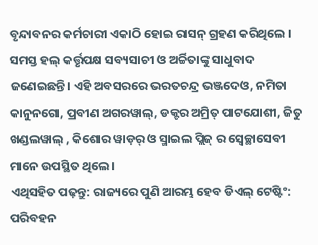ବୃନ୍ଦାବନର କର୍ମଚାରୀ ଏକାଠି ହୋଇ ରାସନ୍ ଗ୍ରହଣ କରିଥିଲେ । ସମସ୍ତ ହଲ୍ କର୍ତ୍ତୃପକ୍ଷ ସବ୍ୟସାଚୀ ଓ ଅର୍ଚ୍ଚିତାଙ୍କୁ ସାଧୁବାଦ ଜଣେଇଛନ୍ତି। ଏହି ଅବସରରେ ଭରତଚନ୍ଦ୍ର ଭଞ୍ଜଦେଓ, ନମିତା କାନୁନଗୋ, ପ୍ରବୀଣ ଅଗରୱାଲ୍, ଡକ୍ଟର ଅମ୍ରିତ୍ ପାଟଯୋଶୀ, ଜିତୁ ଖଣ୍ଡଲୱାଲ୍ , କିଶୋର ୱାଡ଼ର୍ ଓ ସ୍ମାଇଲ ପ୍ଲିଜ୍ ର ସ୍ୱେଚ୍ଛାସେବୀ ମାନେ ଉପସ୍ଥିତ ଥିଲେ ।
ଏଥିସହିତ ପଢ଼ନ୍ତୁ: ରାଜ୍ୟରେ ପୁଣି ଆରମ୍ଭ ହେବ ଡିଏଲ୍ ଟେଷ୍ଟିଂ: ପରିବହନ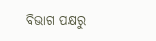ବିଭାଗ ପକ୍ଷରୁ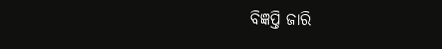ବିଜ୍ଞପ୍ତି ଜାରି